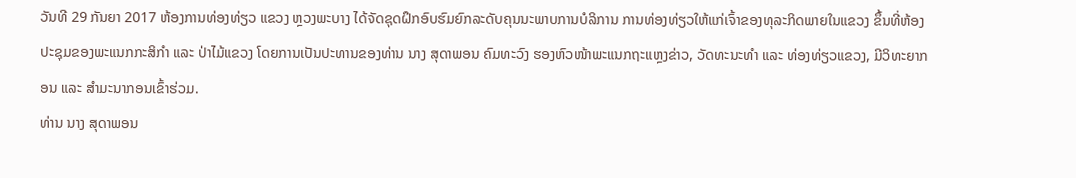ວັນທີ 29 ກັນຍາ 2017 ຫ້ອງການທ່ອງທ່ຽວ ແຂວງ ຫຼວງພະບາງ ໄດ້ຈັດຊຸດຝຶກອົບຮົມຍົກລະດັບຄຸນນະພາບການບໍລິການ ການທ່ອງທ່ຽວໃຫ້ແກ່ເຈົ້າຂອງທຸລະກິດພາຍໃນແຂວງ ຂຶ້ນທີ່ຫ້ອງປະຊຸມຂອງພະແນກກະສິກຳ ແລະ ປ່າໄມ້ແຂວງ ໂດຍການເປັນປະທານຂອງທ່ານ ນາງ ສຸດາພອນ ຄົມທະວົງ ຮອງຫົວໜ້າພະແນກຖະແຫຼງຂ່າວ, ວັດທະນະທຳ ແລະ ທ່ອງທ່ຽວແຂວງ, ມີວິທະຍາກອນ ແລະ ສຳມະນາກອນເຂົ້າຮ່ວມ.
ທ່ານ ນາງ ສຸດາພອນ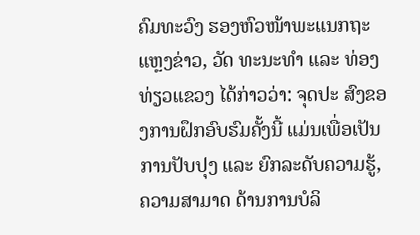ຄົມທະວົງ ຮອງຫົວໜ້າພະແນກຖະແຫຼງຂ່າວ, ວັດ ທະນະທຳ ແລະ ທ່ອງທ່ຽວແຂວງ ໄດ້ກ່າວວ່າ: ຈຸດປະ ສົງຂອງການຝຶກອົບຮົມຄັ້ງນີ້ ແມ່ນເພື່ອເປັນການປັບປຸງ ແລະ ຍົກລະດັບຄວາມຮູ້, ຄວາມສາມາດ ດ້ານການບໍລິ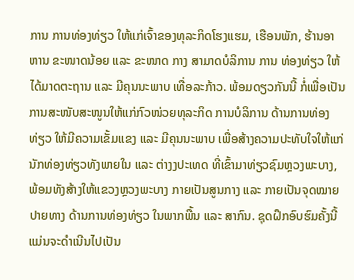ການ ການທ່ອງທ່ຽວ ໃຫ້ແກ່ເຈົ້າຂອງທຸລະກິດໂຮງແຮມ, ເຮືອນພັກ, ຮ້ານອາຫານ ຂະໜາດນ້ອຍ ແລະ ຂະໜາດ ກາງ ສາມາດບໍລິການ ການ ທ່ອງທ່ຽວ ໃຫ້ໄດ້ມາດຕະຖານ ແລະ ມີຄຸນນະພາບ ເທື່ອລະກ້າວ. ພ້ອມດຽວກັນນີ້ ກໍ່ເພື່ອເປັນການສະໜັບສະໜູນໃຫ້ແກ່ກົວໜ່ວຍທຸລະກິດ ການບໍລິການ ດ້ານການທ່ອງ ທ່ຽວ ໃຫ້ມີຄວາມເຂັ້ມແຂງ ແລະ ມີຄຸນນະພາບ ເພື່ອສ້າງຄວາມປະທັບໃຈໃຫ້ແກ່ນັກທ່ອງທ່ຽວທັງພາຍໃນ ແລະ ຕ່າງງປະເທດ ທີ່ເຂົ້າມາທ່ຽວຊົມຫຼວງພະບາງ, ພ້ອມທັງສ້າງໃຫ້ແຂວງຫຼວງພະບາງ ກາຍເປັນສູນກາງ ແລະ ກາຍເປັນຈຸດໝາຍປາຍທາງ ດ້ານການທ່ອງທ່ຽວ ໃນພາກພື້ນ ແລະ ສາກົນ. ຊຸດຝຶກອົບຮົມຄັ້ງນີ້ແມ່ນຈະດຳເນີນໄປເປັນ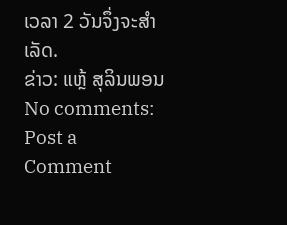ເວລາ 2 ວັນຈຶ່ງຈະສຳເລັດ.
ຂ່າວ: ແຫຼ້ ສຸລິນພອນ
No comments:
Post a Comment